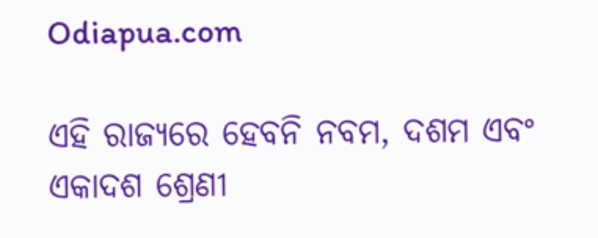Odiapua.com

ଏହି ରାଜ୍ୟରେ ହେବନି ନବମ, ଦଶମ ଏବଂ ଏକାଦଶ ଶ୍ରେଣୀ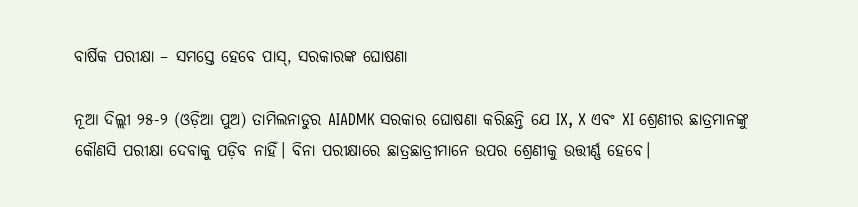ବାର୍ଷିକ ପରୀକ୍ଷା – ସମସ୍ତେ ହେବେ ପାସ୍‌, ସରକାରଙ୍କ ଘୋଷଣା

ନୂଆ ଦିଲ୍ଲୀ ୨୫-୨ (ଓଡ଼ିଆ ପୁଅ) ତାମିଲନାଡୁର AIADMK ସରକାର ଘୋଷଣା କରିଛନ୍ତି ଯେ IX, X ଏବଂ XI ଶ୍ରେଣୀର ଛାତ୍ରମାନଙ୍କୁ କୌଣସି ପରୀକ୍ଷା ଦେବାକୁ ପଡ଼ିବ ନାହିଁ। ବିନା ପରୀକ୍ଷାରେ ଛାତ୍ରଛାତ୍ରୀମାନେ ଉପର ଶ୍ରେଣୀକୁ ଉତ୍ତୀର୍ଣ୍ଣ ହେବେ।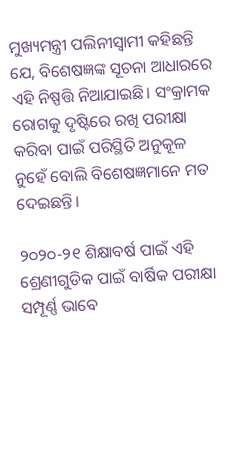ମୁଖ୍ୟମନ୍ତ୍ରୀ ପଲିନୀସ୍ୱାମୀ କହିଛନ୍ତି ଯେ, ବିଶେଷଜ୍ଞଙ୍କ ସୂଚନା ଆଧାରରେ ଏହି ନିଷ୍ପତ୍ତି ନିଆଯାଇଛି। ସଂକ୍ରାମକ ରୋଗକୁ ଦୃଷ୍ଟିରେ ରଖି ପରୀକ୍ଷା କରିବା ପାଇଁ ପରିସ୍ଥିତି ଅନୁକୂଳ ନୁହେଁ ବୋଲି ବିଶେଷଜ୍ଞମାନେ ମତ ଦେଇଛନ୍ତି।

୨୦୨୦-୨୧ ଶିକ୍ଷାବର୍ଷ ପାଇଁ ଏହି ଶ୍ରେଣୀଗୁଡିକ ପାଇଁ ବାର୍ଷିକ ପରୀକ୍ଷା ସମ୍ପୂର୍ଣ୍ଣ ଭାବେ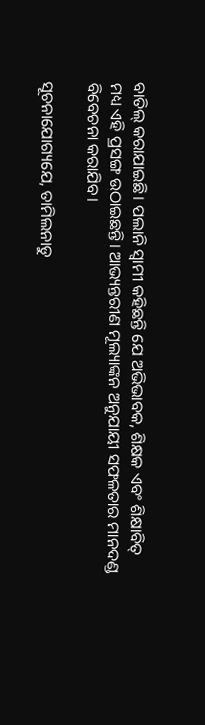ବାତିଲ୍‌ କରାଯାଇଛି। ପଲାନି ସ୍ୱାମୀ କହିଛନ୍ତି ଯେ ଅଭିଭାବକ, ଶିକ୍ଷକ ଏବଂ ଶିକ୍ଷାବିତ୍ ମଧ୍ୟ ଏହି ପ୍ରସଙ୍ଗ ଉଠାଇଛନ୍ତି। ଆଭ୍ୟନ୍ତରୀଣ ମୂଲ୍ୟାଙ୍କନ ଅନୁଯାୟୀ ସଫଳତାର ମାନଦଣ୍ଡ ବିବେଚନା କରାଯିବ।

ସୂଚନାଯୋଗ୍ୟଯେ, ତାମିଲନାଡୁ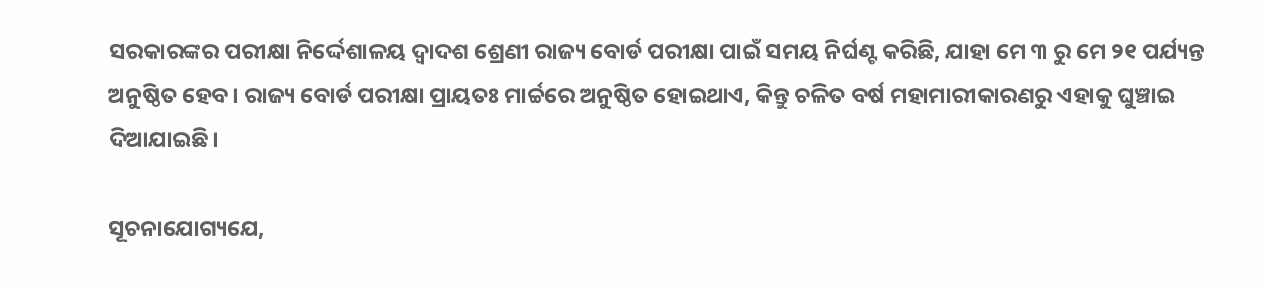ସରକାରଙ୍କର ପରୀକ୍ଷା ନିର୍ଦ୍ଦେଶାଳୟ ଦ୍ୱାଦଶ ଶ୍ରେଣୀ ରାଜ୍ୟ ବୋର୍ଡ ପରୀକ୍ଷା ପାଇଁ ସମୟ ନିର୍ଘଣ୍ଟ କରିଛି, ଯାହା ମେ ୩ ରୁ ମେ ୨୧ ପର୍ଯ୍ୟନ୍ତ ଅନୁଷ୍ଠିତ ହେବ। ରାଜ୍ୟ ବୋର୍ଡ ପରୀକ୍ଷା ପ୍ରାୟତଃ ମାର୍ଚ୍ଚରେ ଅନୁଷ୍ଠିତ ହୋଇଥାଏ, କିନ୍ତୁ ଚଳିତ ବର୍ଷ ମହାମାରୀକାରଣରୁ ଏହାକୁ ଘୁଞ୍ଚାଇ ଦିଆଯାଇଛି।

ସୂଚନାଯୋଗ୍ୟଯେ,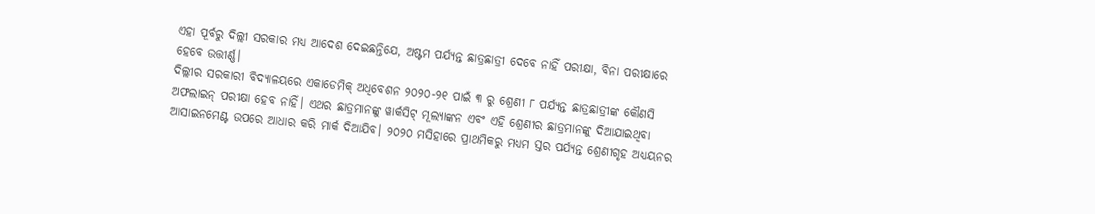ଏହା ପୂର୍ବରୁ ଦିଲ୍ଲୀ ସରକାର ମଧ୍ୟ ଆଦେଶ ଦେଇଛନ୍ତିଯେ, ଅଷ୍ଟମ ପର୍ଯ୍ୟନ୍ତ ଛାତ୍ରଛାତ୍ରୀ ଦେବେ ନାହିଁ ପରୀକ୍ଷା, ବିନା ପରୀକ୍ଷାରେ ହେବେ ଉତ୍ତୀର୍ଣ୍ଣ।
ଦିଲ୍ଲୀର ସରକାରୀ ବିଦ୍ୟାଳୟରେ ଏକାଡେମିକ୍ ଅଧିବେଶନ ୨୦୨୦-୨୧ ପାଇଁ ୩ ରୁ ଶ୍ରେଣୀ ୮ ପର୍ଯ୍ୟନ୍ତ ଛାତ୍ରଛାତ୍ରୀଙ୍କ କୌଣସି ଅଫଲାଇନ୍ ପରୀକ୍ଷା ହେବ ନାହିଁ। ଏଥର ଛାତ୍ରମାନଙ୍କୁ ୱାର୍କସିଟ୍ ମୂଲ୍ୟାଙ୍କନ ଏବଂ ଏହି ଶ୍ରେଣୀର ଛାତ୍ରମାନଙ୍କୁ ଦିଆଯାଇଥିବା ଆସାଇନମେଣ୍ଟ ଉପରେ ଆଧାର କରି ମାର୍କ ଦିଆଯିବ। ୨୦୨୦ ମସିହାରେ ପ୍ରାଥମିକରୁ ମଧ୍ୟମ ସ୍ତର ପର୍ଯ୍ୟନ୍ତ ଶ୍ରେଣୀଗୃହ ଅଧ୍ୟୟନର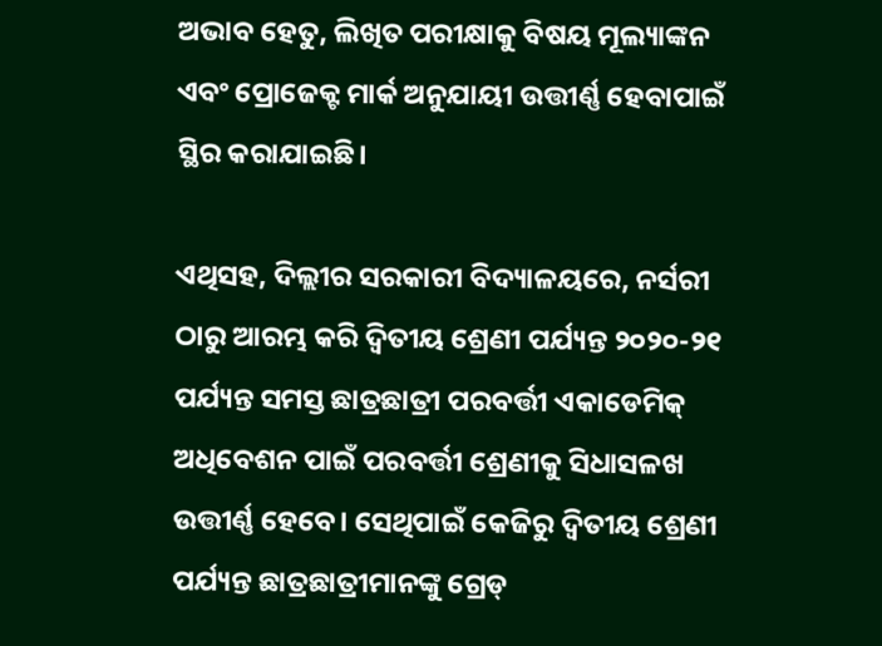ଅଭାବ ହେତୁ, ଲିଖିତ ପରୀକ୍ଷାକୁ ବିଷୟ ମୂଲ୍ୟାଙ୍କନ ଏବଂ ପ୍ରୋଜେକ୍ଟ ମାର୍କ ଅନୁଯାୟୀ ଉତ୍ତୀର୍ଣ୍ଣ ହେବାପାଇଁ ସ୍ଥିର କରାଯାଇଛି।

ଏଥିସହ, ଦିଲ୍ଲୀର ସରକାରୀ ବିଦ୍ୟାଳୟରେ, ନର୍ସରୀ ଠାରୁ ଆରମ୍ଭ କରି ଦ୍ୱିତୀୟ ଶ୍ରେଣୀ ପର୍ଯ୍ୟନ୍ତ ୨୦୨୦-୨୧ ପର୍ଯ୍ୟନ୍ତ ସମସ୍ତ ଛାତ୍ରଛାତ୍ରୀ ପରବର୍ତ୍ତୀ ଏକାଡେମିକ୍ ଅଧିବେଶନ ପାଇଁ ପରବର୍ତ୍ତୀ ଶ୍ରେଣୀକୁ ସିଧାସଳଖ ଉତ୍ତୀର୍ଣ୍ଣ ହେବେ। ସେଥିପାଇଁ କେଜିରୁ ଦ୍ୱିତୀୟ ଶ୍ରେଣୀ ପର୍ଯ୍ୟନ୍ତ ଛାତ୍ରଛାତ୍ରୀମାନଙ୍କୁ ଗ୍ରେଡ୍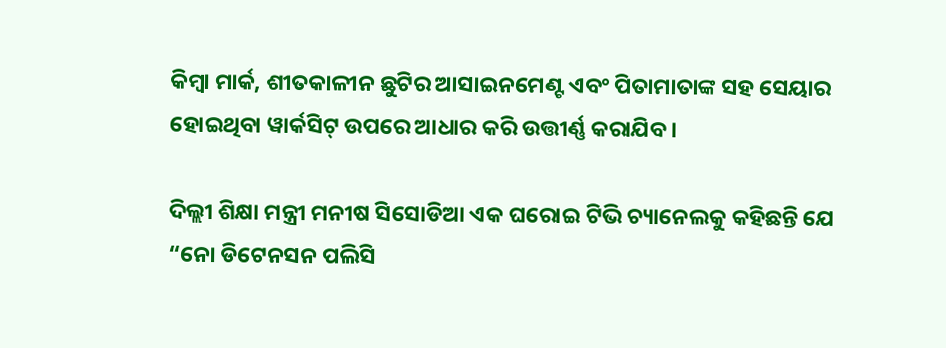କିମ୍ବା ମାର୍କ, ଶୀତକାଳୀନ ଛୁଟିର ଆସାଇନମେଣ୍ଟ ଏବଂ ପିତାମାତାଙ୍କ ସହ ସେୟାର ହୋଇଥିବା ୱାର୍କସିଟ୍ ଉପରେ ଆଧାର କରି ଉତ୍ତୀର୍ଣ୍ଣ କରାଯିବ।

ଦିଲ୍ଲୀ ଶିକ୍ଷା ମନ୍ତ୍ରୀ ମନୀଷ ସିସୋଡିଆ ଏକ ଘରୋଇ ଟିଭି ଚ୍ୟାନେଲକୁ କହିଛନ୍ତି ଯେ “ନୋ ଡିଟେନସନ ପଲିସି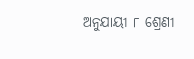ଅନୁଯାୟୀ ୮ ଶ୍ରେଣୀ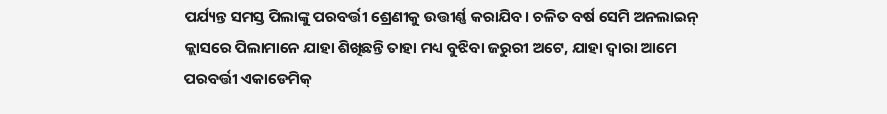ପର୍ଯ୍ୟନ୍ତ ସମସ୍ତ ପିଲାଙ୍କୁ ପରବର୍ତ୍ତୀ ଶ୍ରେଣୀକୁ ଉତ୍ତୀର୍ଣ୍ଣ କରାଯିବ। ଚଳିତ ବର୍ଷ ସେମି ଅନଲାଇନ୍ କ୍ଲାସରେ ପିଲାମାନେ ଯାହା ଶିଖିଛନ୍ତି ତାହା ମଧ୍ୟ ବୁଝିବା ଜରୁରୀ ଅଟେ, ଯାହା ଦ୍ୱାରା ଆମେ ପରବର୍ତ୍ତୀ ଏକାଡେମିକ୍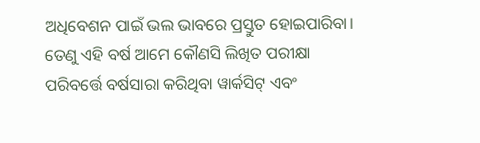ଅଧିବେଶନ ପାଇଁ ଭଲ ଭାବରେ ପ୍ରସ୍ତୁତ ହୋଇପାରିବା। ତେଣୁ ଏହି ବର୍ଷ ଆମେ କୌଣସି ଲିଖିତ ପରୀକ୍ଷା ପରିବର୍ତ୍ତେ ବର୍ଷସାରା କରିଥିବା ୱାର୍କସିଟ୍ ଏବଂ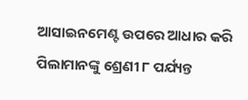ଆସାଇନମେଣ୍ଟ ଉପରେ ଆଧାର କରି ପିଲାମାନଙ୍କୁ ଶ୍ରେଣୀ ୮ ପର୍ଯ୍ୟନ୍ତ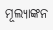ମୂଲ୍ୟାଙ୍କନ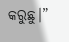କରୁଛୁ।”